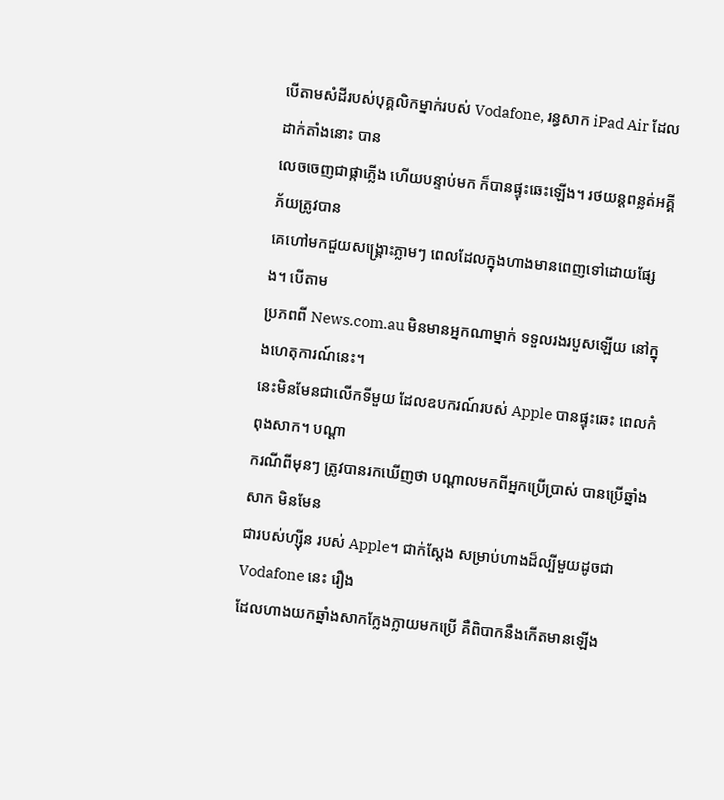បើតាមសំដីរបស់បុគ្គលិកម្នាក់របស់ Vodafone, រន្ធសាក iPad Air ដែលដាក់តាំងនោះ បាន
លេចចេញជាផ្កាភ្លើង ហើយបន្ទាប់មក ក៏បានផ្ទុះឆេះឡើង។ រថយន្តពន្លត់អគ្គីភ័យត្រូវបាន
គេហៅមកជួយសង្គ្រោះភ្លាមៗ ពេលដែលក្នុងហាងមានពេញទៅដោយផ្សែង។ បើតាម
ប្រភពពី News.com.au មិនមានអ្នកណាម្នាក់ ទទួលរងរបួសឡើយ នៅក្នុងហេតុការណ៍នេះ។
នេះមិនមែនជាលើកទីមួយ ដែលឧបករណ៍របស់ Apple បានផ្ទុះឆេះ ពេលកំពុងសាក។ បណ្តា
ករណីពីមុនៗ ត្រូវបានរកឃើញថា បណ្តាលមកពីអ្នកប្រើប្រាស់ បានប្រើឆ្នាំងសាក មិនមែន
ជារបស់ហ្ស៊ីន របស់ Apple។ ជាក់ស្តែង សម្រាប់ហាងដ៏ល្បីមួយដូចជា Vodafone នេះ រឿង
ដែលហាងយកឆ្នាំងសាកក្លែងក្លាយមកប្រើ គឺពិបាកនឹងកើតមានឡើង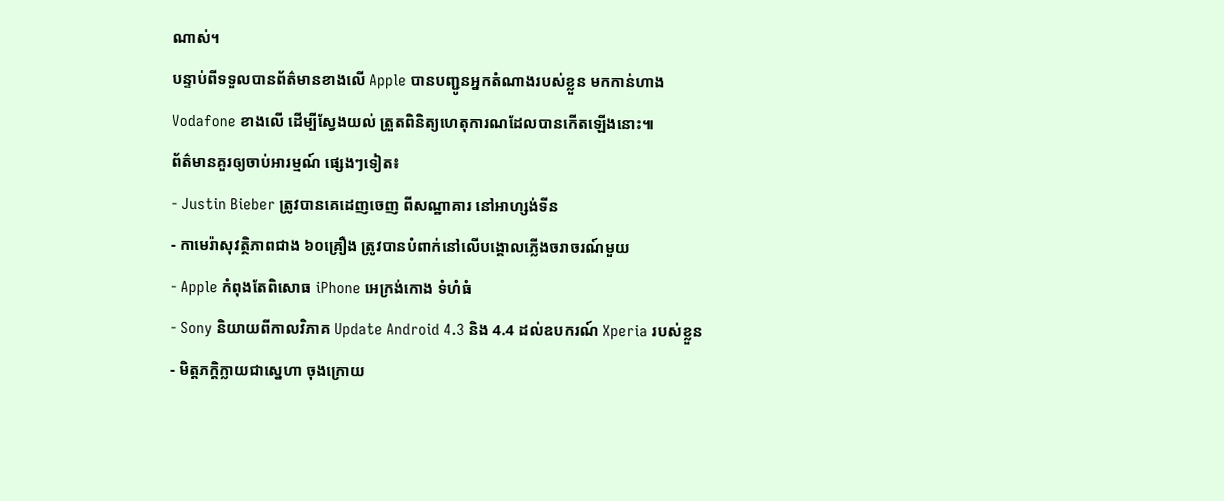ណាស់។
បន្ទាប់ពីទទួលបានព័ត៌មានខាងលើ Apple បានបញ្ជូនអ្នកតំណាងរបស់ខ្លួន មកកាន់ហាង
Vodafone ខាងលើ ដើម្បីស្វែងយល់ ត្រួតពិនិត្យហេតុការណដែលបានកើតឡើងនោះ៕
ព័ត៌មានគួរឲ្យចាប់អារម្មណ៍ ផ្សេងៗទៀត៖
- Justin Bieber ត្រូវបានគេដេញចេញ ពីសណ្ឋាគារ នៅអាហ្សង់ទីន
- កាមេរ៉ាសុវត្ថិភាពជាង ៦០គ្រឿង ត្រូវបានបំពាក់នៅលើបង្គោលភ្លើងចរាចរណ៍មួយ
- Apple កំពុងតែពិសោធ iPhone អេក្រង់កោង ទំហំធំ
- Sony និយាយពីកាលវិភាគ Update Android 4.3 និង 4.4 ដល់ឧបករណ៍ Xperia របស់ខ្លួន
- មិត្តភក្តិក្លាយជាស្នេហា ចុងក្រោយ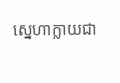ស្នេហាក្លាយជា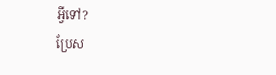អ្វីទៅ?
ប្រែស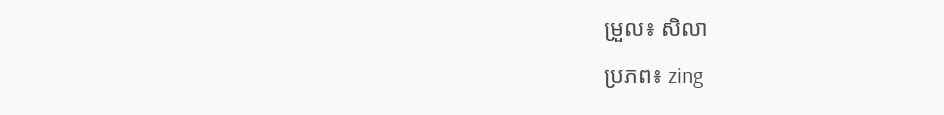ម្រួល៖ សិលា
ប្រភព៖ zing